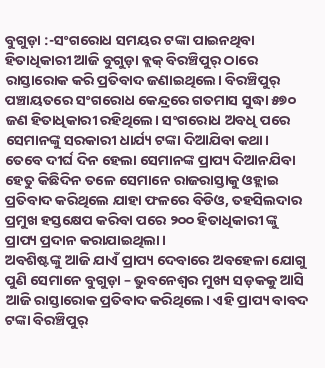ବୁଗୁଡ଼ା :-ସଂଗରୋଧ ସମୟର ଟଙ୍କା ପାଇନଥିବା ହିତାଧିକାରୀ ଆଜି ବୁଗୁଡ଼ା ବ୍ଲକ୍ ବିରଞ୍ଚିପୁର୍ ଠାରେ ରାସ୍ତାରୋକ କରି ପ୍ରତିବାଦ ଜଣାଇଥିଲେ। ବିରଞ୍ଚିପୁର୍ ପଞ୍ଚାୟତରେ ସଂଗରୋଧ କେନ୍ଦ୍ରରେ ଗତମାସ ସୁଦ୍ଧା ୫୭୦ ଜଣ ହିତାଧିକାରୀ ରହିଥିଲେ। ସଂଗରୋଧ ଅବଧି ପରେ ସେମାନଙ୍କୁ ସରକାରୀ ଧାର୍ଯ୍ୟ ଟଙ୍କା ଦିଆଯିବା କଥା। ତେବେ ଦୀର୍ଘ ଦିନ ହେଲା ସେମାନଙ୍କ ପ୍ରାପ୍ୟ ଦିଆନଯିବା ହେତୁ କିଛିଦିନ ତଳେ ସେମାନେ ରାଜରାସ୍ତାକୁ ଓହ୍ଲାଇ ପ୍ରତିବାଦ କରିଥିଲେ ଯାହା ଫଳରେ ବିଡିଓ, ତହସିଲଦାର ପ୍ରମୁଖ ହସ୍ତକ୍ଷେପ କରିବା ପରେ ୨୦୦ ହିତାଧିକାରୀ ଙ୍କୁ ପ୍ରାପ୍ୟ ପ୍ରଦାନ କରାଯାଇଥିଲା।
ଅବଶିଷ୍ଟଙ୍କୁ ଆଜି ଯାଏଁ ପ୍ରାପ୍ୟ ଦେବାରେ ଅବହେଳା ଯୋଗୁ ପୁଣି ସେମାନେ ବୁଗୁଡ଼ା – ଭୁବନେଶ୍ବର ମୁଖ୍ୟ ସଡ଼କକୁ ଆସି ଆଜି ରାସ୍ତାରୋକ ପ୍ରତିବାଦ କରିଥିଲେ। ଏହି ପ୍ରାପ୍ୟ ବାବଦ ଟଙ୍କା ବିରଞ୍ଚିପୁର୍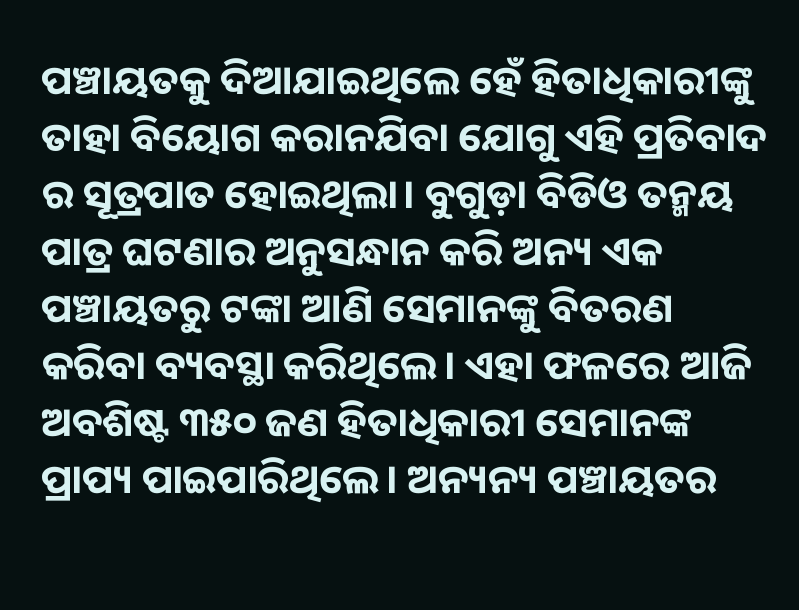ପଞ୍ଚାୟତକୁ ଦିଆଯାଇଥିଲେ ହେଁ ହିତାଧିକାରୀଙ୍କୁ ତାହା ବିୟୋଗ କରାନଯିବା ଯୋଗୁ ଏହି ପ୍ରତିବାଦ ର ସୂତ୍ରପାତ ହୋଇଥିଲା। ବୁଗୁଡ଼ା ବିଡିଓ ତନ୍ମୟ ପାତ୍ର ଘଟଣାର ଅନୁସନ୍ଧାନ କରି ଅନ୍ୟ ଏକ ପଞ୍ଚାୟତରୁ ଟଙ୍କା ଆଣି ସେମାନଙ୍କୁ ବିତରଣ କରିବା ବ୍ୟବସ୍ଥା କରିଥିଲେ। ଏହା ଫଳରେ ଆଜି ଅବଶିଷ୍ଟ ୩୫୦ ଜଣ ହିତାଧିକାରୀ ସେମାନଙ୍କ ପ୍ରାପ୍ୟ ପାଇପାରିଥିଲେ। ଅନ୍ୟନ୍ୟ ପଞ୍ଚାୟତର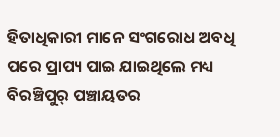ହିତାଧିକାରୀ ମାନେ ସଂଗରୋଧ ଅବଧି ପରେ ପ୍ରାପ୍ୟ ପାଇ ଯାଇଥିଲେ ମଧ୍ୟ ବିରଞ୍ଚିପୁର୍ ପଞ୍ଚାୟତର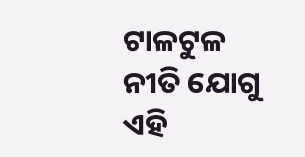ଟାଳଟୁଳ ନୀତି ଯୋଗୁ ଏହି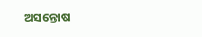ଅସନ୍ତୋଷ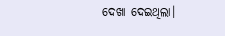ଦେଖା ଦେଇଥିଲା।